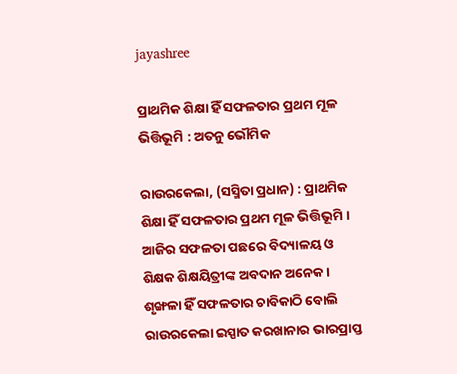jayashree

ପ୍ରାଥମିକ ଶିକ୍ଷା ହିଁ ସଫଳତାର ପ୍ରଥମ ମୂଳ ଭିତ୍ତିଭୂମି : ଅତନୁ ଭୌମିକ

ରାଉରକେଲା, (ସସ୍ମିତା ପ୍ରଧାନ) : ପ୍ରାଥମିକ ଶିକ୍ଷା ହିଁ ସଫଳତାର ପ୍ରଥମ ମୂଳ ଭିତ୍ତିଭୂମି । ଆଜିର ସଫଳତା ପଛରେ ବିଦ୍ୟାଳୟ ଓ ଶିକ୍ଷକ ଶିକ୍ଷୟିତ୍ରୀଙ୍କ ଅବଦାନ ଅନେକ । ଶୃଙ୍ଖଳା ହିଁ ସଫଳତାର ଚାବିକାଠି ବୋଲି ରାଉରକେଲା ଇସ୍ପାତ କରଖାନାର ଭାରପ୍ରାପ୍ତ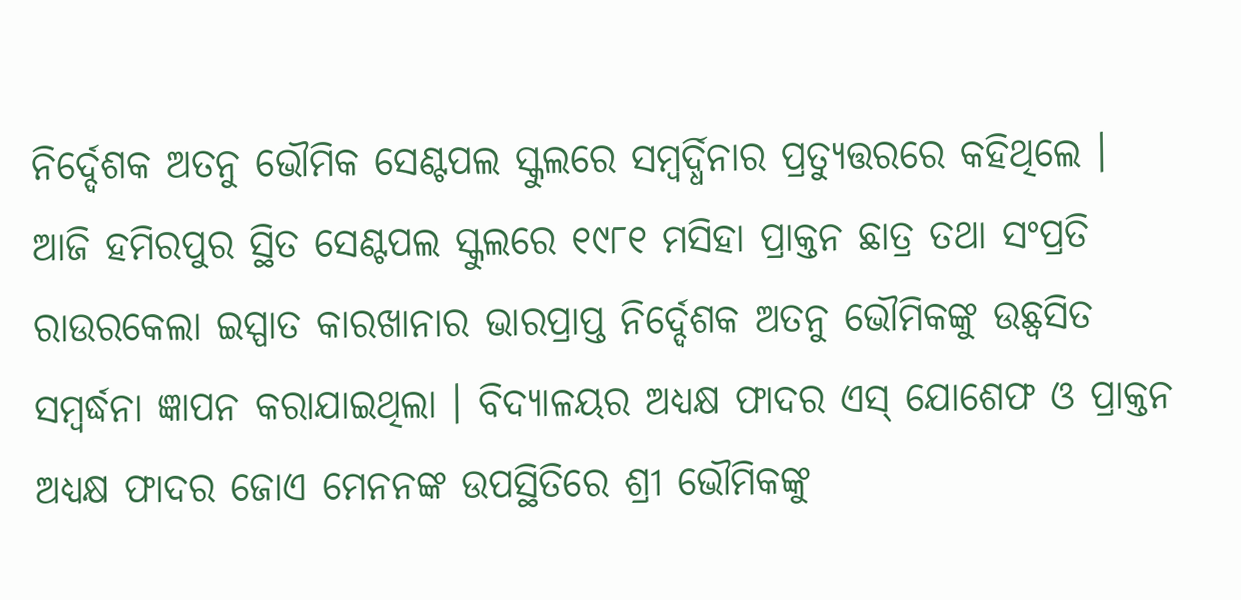ନିର୍ଦ୍ଦେଶକ ଅତନୁ ଭୌମିକ ସେଣ୍ଟପଲ ସ୍କୁଲରେ ସମ୍ବର୍ଦ୍ଧିନାର ପ୍ରତ୍ୟୁତ୍ତରରେ କହିଥିଲେ । ଆଜି ହମିରପୁର ସ୍ଥିତ ସେଣ୍ଟପଲ ସ୍କୁଲରେ ୧୯୮୧ ମସିହା ପ୍ରାକ୍ତନ ଛାତ୍ର ତଥା ସଂପ୍ରତି ରାଉରକେଲା ଇସ୍ପାତ କାରଖାନାର ଭାରପ୍ରାପ୍ତ ନିର୍ଦ୍ଦେଶକ ଅତନୁ ଭୌମିକଙ୍କୁ ଉଛ୍ୱସିତ ସମ୍ବର୍ଦ୍ଧନା ଜ୍ଞାପନ କରାଯାଇଥିଲା । ବିଦ୍ୟାଳୟର ଅଧ୍ୟକ୍ଷ ଫାଦର ଏସ୍ ଯୋଶେଫ ଓ ପ୍ରାକ୍ତନ ଅଧ୍ୟକ୍ଷ ଫାଦର ଜୋଏ ମେନନଙ୍କ ଉପସ୍ଥିତିରେ ଶ୍ରୀ ଭୌମିକଙ୍କୁ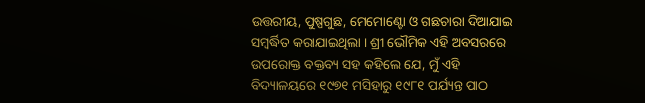ଉତ୍ତରୀୟ, ପୁଷ୍ପଗୁଛ, ମେମୋଣ୍ଟୋ ଓ ଗଛଚାରା ଦିଆଯାଇ ସମ୍ବର୍ଦ୍ଧିତ କରାଯାଇଥିଲା । ଶ୍ରୀ ଭୌମିକ ଏହି ଅବସରରେ ଉପରୋକ୍ତ ବକ୍ତବ୍ୟ ସହ କହିଲେ ଯେ, ମୁଁ ଏହି ବିଦ୍ୟାଳୟରେ ୧୯୭୧ ମସିହାରୁ ୧୯୮୧ ପର୍ଯ୍ୟନ୍ତ ପାଠ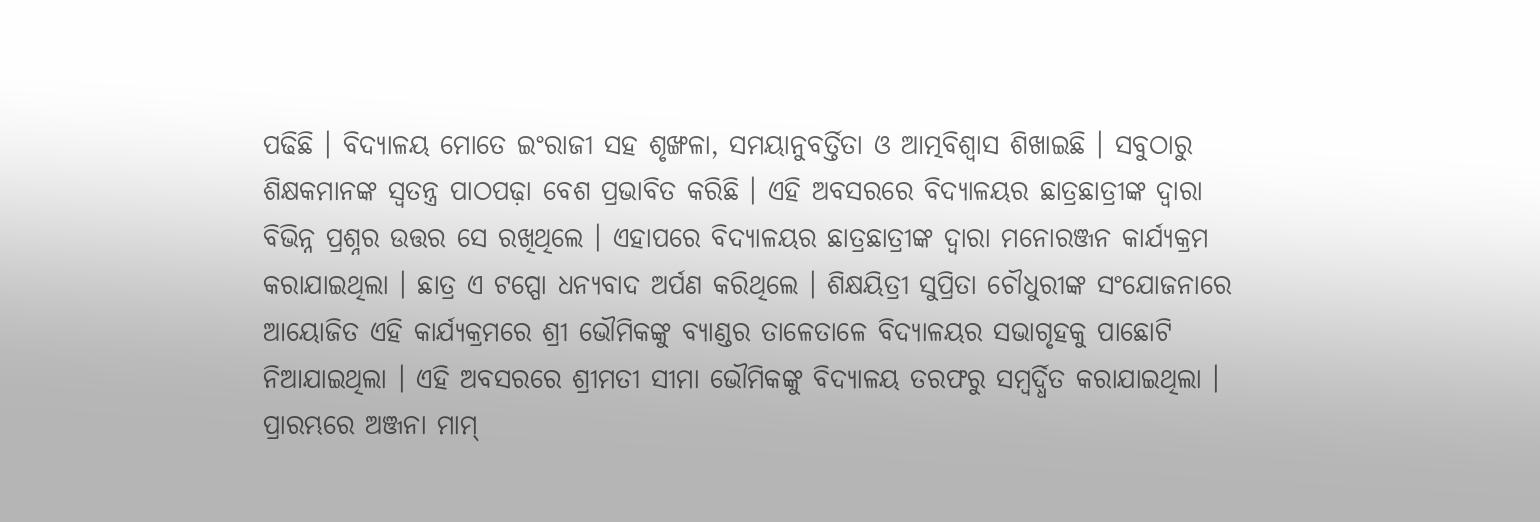ପଢିଛି । ବିଦ୍ୟାଳୟ ମୋତେ ଇଂରାଜୀ ସହ ଶୃଙ୍ଖଳା, ସମୟାନୁବର୍ତ୍ତିତା ଓ ଆତ୍ମବିଶ୍ୱାସ ଶିଖାଇଛି । ସବୁଠାରୁ ଶିକ୍ଷକମାନଙ୍କ ସ୍ୱତନ୍ତ୍ର ପାଠପଢ଼ା ବେଶ ପ୍ରଭାବିତ କରିଛି । ଏହି ଅବସରରେ ବିଦ୍ୟାଳୟର ଛାତ୍ରଛାତ୍ରୀଙ୍କ ଦ୍ୱାରା ବିଭିନ୍ନ ପ୍ରଶ୍ନର ଉତ୍ତର ସେ ରଖିଥିଲେ । ଏହାପରେ ବିଦ୍ୟାଳୟର ଛାତ୍ରଛାତ୍ରୀଙ୍କ ଦ୍ୱାରା ମନୋରଞ୍ଜନ କାର୍ଯ୍ୟକ୍ରମ କରାଯାଇଥିଲା । ଛାତ୍ର ଏ ଟପ୍ପୋ ଧନ୍ୟବାଦ ଅର୍ପଣ କରିଥିଲେ । ଶିକ୍ଷୟିତ୍ରୀ ସୁପ୍ରିତା ଚୌଧୁରୀଙ୍କ ସଂଯୋଜନାରେ ଆୟୋଜିତ ଏହି କାର୍ଯ୍ୟକ୍ରମରେ ଶ୍ରୀ ଭୌମିକଙ୍କୁ ବ୍ୟାଣ୍ଡର ତାଳେତାଳେ ବିଦ୍ୟାଳୟର ସଭାଗୃହକୁ ପାଛୋଟି ନିଆଯାଇଥିଲା । ଏହି ଅବସରରେ ଶ୍ରୀମତୀ ସୀମା ଭୌମିକଙ୍କୁ ବିଦ୍ୟାଳୟ ତରଫରୁ ସମ୍ବର୍ଦ୍ଧିତ କରାଯାଇଥିଲା । ପ୍ରାରମ୍ଭରେ ଅଞ୍ଜନା ମାମ୍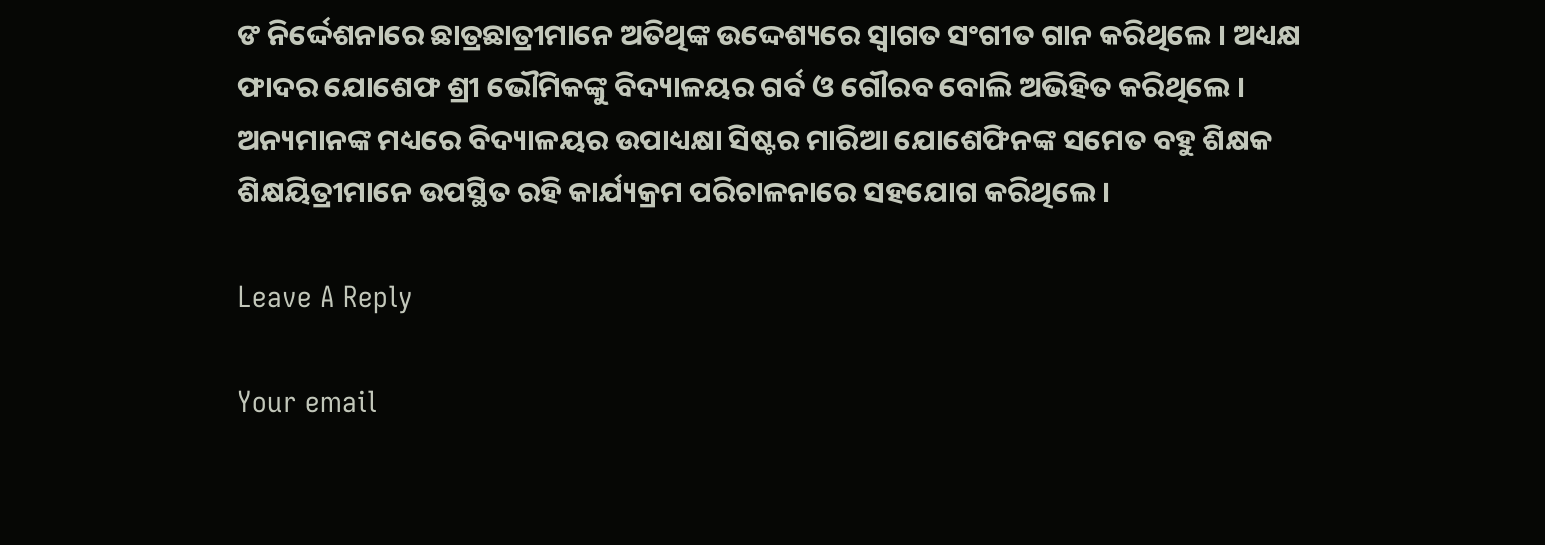ଙ ନିର୍ଦ୍ଦେଶନାରେ ଛାତ୍ରଛାତ୍ରୀମାନେ ଅତିଥିଙ୍କ ଉଦ୍ଦେଶ୍ୟରେ ସ୍ୱାଗତ ସଂଗୀତ ଗାନ କରିଥିଲେ । ଅଧ୍ୟକ୍ଷ ଫାଦର ଯୋଶେଫ ଶ୍ରୀ ଭୌମିକଙ୍କୁ ବିଦ୍ୟାଳୟର ଗର୍ବ ଓ ଗୌରବ ବୋଲି ଅଭିହିତ କରିଥିଲେ । ଅନ୍ୟମାନଙ୍କ ମଧ୍ୟରେ ବିଦ୍ୟାଳୟର ଉପାଧ୍ୟକ୍ଷା ସିଷ୍ଟର ମାରିଆ ଯୋଶେଫିନଙ୍କ ସମେତ ବହୁ ଶିକ୍ଷକ ଶିକ୍ଷୟିତ୍ରୀମାନେ ଉପସ୍ଥିତ ରହି କାର୍ଯ୍ୟକ୍ରମ ପରିଚାଳନାରେ ସହଯୋଗ କରିଥିଲେ ।

Leave A Reply

Your email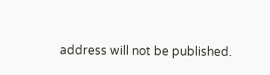address will not be published.